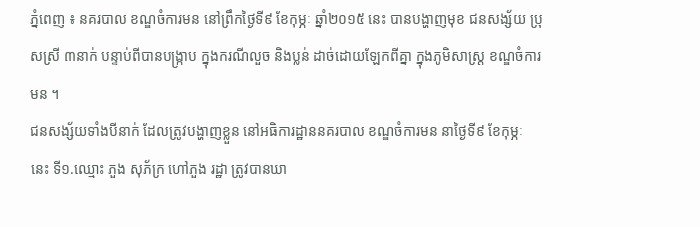ភ្នំពេញ ៖ នគរបាល ខណ្ឌចំការមន នៅព្រឹកថ្ងៃទី៩ ខែកុម្ភៈ ឆ្នាំ២០១៥ នេះ បានបង្ហាញមុខ ជនសង្ស័យ ប្រុសស្រី ៣នាក់ បន្ទាប់ពីបានបង្ក្រាប ក្នុងករណីលួច និងប្លន់ ដាច់ដោយឡែកពីគ្នា ក្នុងភូមិសាស្ត្រ ខណ្ឌចំការមន ។
ជនសង្ស័យទាំងបីនាក់ ដែលត្រូវបង្ហាញខ្លួន នៅអធិការដ្ឋាននគរបាល ខណ្ឌចំការមន នាថ្ងៃទី៩ ខែកុម្ភៈ នេះ ទី១.ឈ្មោះ ភួង សុភ័ក្រ ហៅភួង រដ្ឋា ត្រូវបានឃា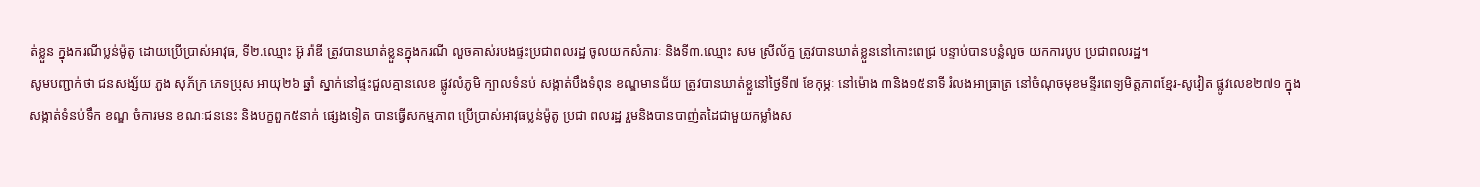ត់ខ្លួន ក្នុងករណីប្លន់ម៉ូតូ ដោយប្រើប្រាស់អាវុធ, ទី២.ឈ្មោះ អ៊ូ រ៉ាឌី ត្រូវបានឃាត់ខ្លួនក្នុងករណី លួចគាស់របងផ្ទះប្រជាពលរដ្ឋ ចូលយកសំភារៈ និងទី៣.ឈ្មោះ សម ស្រីល័ក្ខ ត្រូវបានឃាត់ខ្លួននៅកោះពេជ្រ បន្ទាប់បានបន្លំលួច យកការបូប ប្រជាពលរដ្ឋ។
សូមបញ្ជាក់ថា ជនសង្ស័យ ភួង សុភ័ក្រ ភេទប្រុស អាយុ២៦ ឆ្នាំ ស្នាក់នៅផ្ទះជួលគ្មានលេខ ផ្លូវលំភូមិ ក្បាលទំនប់ សង្កាត់បឹងទំពុន ខណ្ឌមានជ័យ ត្រូវបានឃាត់ខ្លួនៅថ្ងៃទី៧ ខែកុម្ភៈ នៅម៉ោង ៣និង១៥នាទី រំលងអាធ្រាត្រ នៅចំណុចមុខមន្ទីរពេទ្យមិត្តភាពខ្មែរ-សូវៀត ផ្លូវលេខ២៧១ ក្នុងសង្កាត់ទំនប់ទឹក ខណ្ឌ ចំការមន ខណៈជននេះ និងបក្ខពួក៥នាក់ ផ្សេងទៀត បានធ្វើសកម្មភាព ប្រើប្រាស់អាវុធប្លន់ម៉ូតូ ប្រជា ពលរដ្ឋ រួមនិងបានបាញ់តដៃជាមួយកម្លាំងស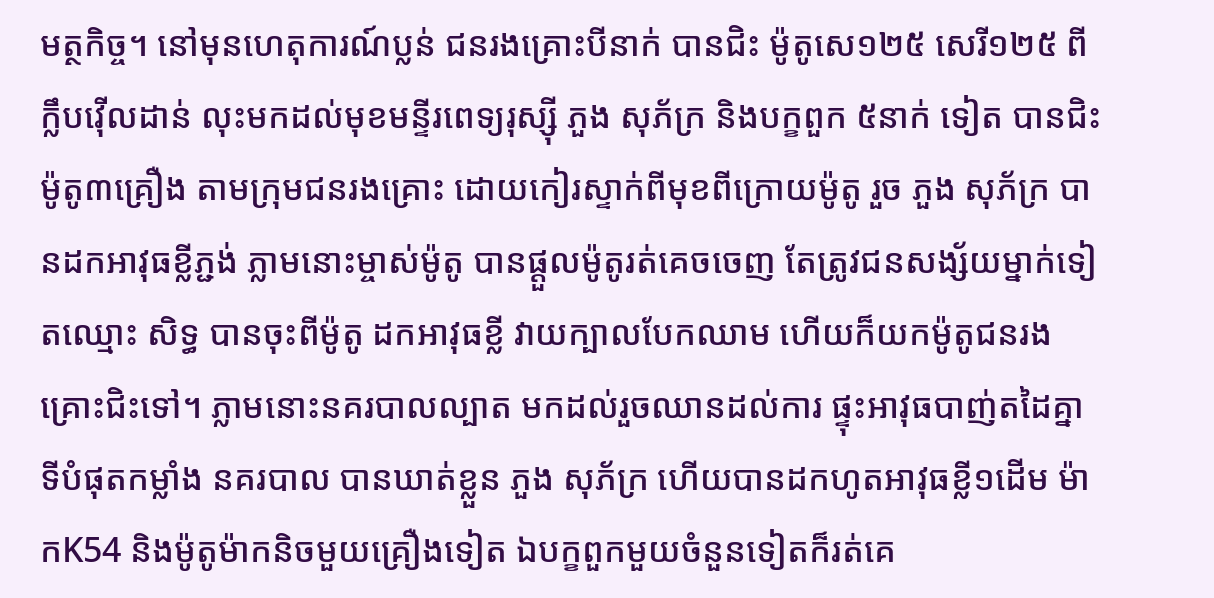មត្ថកិច្ច។ នៅមុនហេតុការណ៍ប្លន់ ជនរងគ្រោះបីនាក់ បានជិះ ម៉ូតូសេ១២៥ សេរី១២៥ ពីក្លឹបវ៉ើលដាន់ លុះមកដល់មុខមន្ទីរពេទ្យរុស្ស៊ី ភួង សុភ័ក្រ និងបក្ខពួក ៥នាក់ ទៀត បានជិះម៉ូតូ៣គ្រឿង តាមក្រុមជនរងគ្រោះ ដោយកៀរស្ទាក់ពីមុខពីក្រោយម៉ូតូ រួច ភួង សុភ័ក្រ បានដកអាវុធខ្លីភ្ជង់ ភ្លាមនោះម្ចាស់ម៉ូតូ បានផ្តួលម៉ូតូរត់គេចចេញ តែត្រូវជនសង្ស័យម្នាក់ទៀតឈ្មោះ សិទ្ធ បានចុះពីម៉ូតូ ដកអាវុធខ្លី វាយក្បាលបែកឈាម ហើយក៏យកម៉ូតូជនរងគ្រោះជិះទៅ។ ភ្លាមនោះនគរបាលល្បាត មកដល់រួចឈានដល់ការ ផ្ទុះអាវុធបាញ់តដៃគ្នា ទីបំផុតកម្លាំង នគរបាល បានឃាត់ខ្លួន ភួង សុភ័ក្រ ហើយបានដកហូតអាវុធខ្លី១ដើម ម៉ាកK54 និងម៉ូតូម៉ាកនិចមួយគ្រឿងទៀត ឯបក្ខពួកមួយចំនួនទៀតក៏រត់គេ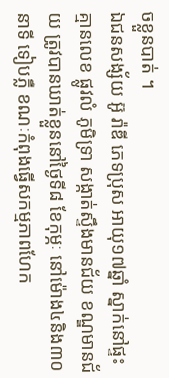ចខ្លួនបាត់ ។
ឯជនសង្ស័យ អ៊ូ រ៉ាឌី ភេទប្រុស អាយុ១៧ឆ្នាំ ស្នាក់នៅផ្ទះ គ្មានលេខ ផ្លូវលំ ភូមិទ្រា សង្កាត់ស្ទឹងមានជ័យ ខណ្ឌមានជ័យ ត្រូវបានឃាត់ខ្លួននៅថ្ងៃទី៨ ខែកុម្ភៈ នៅម៉ោង៤និង៣០នាទី ទៀបភ្លឺ ខណៈកំពុងធ្វើសកម្មភាពហែក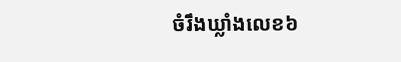ចំរឹងឃ្លាំងលេខ៦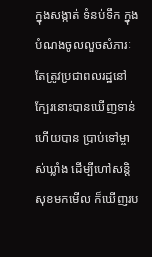ក្នុងសង្កាត់ ទំនប់ទឹក ក្នុងបំណងចូលលួចសំភារៈ តែត្រូវប្រជាពលរដ្ឋនៅក្បែរនោះបានឃើញទាន់ ហើយបាន ប្រាប់ទៅម្ចាស់ឃ្លាំង ដើម្បីហៅសន្តិសុខមកមើល ក៏ឃើញរប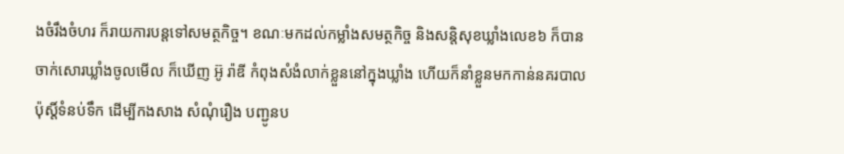ងចំរឹងចំហរ ក៏រាយការបន្តទៅសមត្ថកិច្ច។ ខណៈមកដល់កម្លាំងសមត្ថកិច្ច និងសន្តិសុខឃ្លាំងលេខ៦ ក៏បានចាក់សោរឃ្លាំងចូលមើល ក៏ឃើញ អ៊ូ រ៉ាឌី កំពុងសំងំលាក់ខ្លួននៅក្នុងឃ្លាំង ហើយក៏នាំខ្លួនមកកាន់នគរបាលប៉ុស្តិ៍ទំនប់ទឹក ដើម្បីកងសាង សំណុំរឿង បញ្ជូនប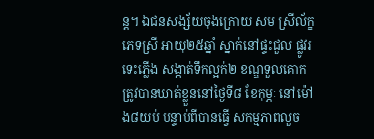ន្ត។ ឯជនសង្ស័យចុងក្រោយ សម ស្រីល័ក្ខ ភេទស្រី អាយុ២៥ឆ្នាំ ស្នាក់នៅផ្ទះជួល ផ្លូវរទេះភ្លើង សង្កាត់ទឹកល្អក់២ ខណ្ឌទួលគោក ត្រូវបានឃាត់ខ្លួននៅថ្ងៃទី៨ ខែកុម្ភៈ នៅម៉ៅង៨យប់ បន្ទាប់ពីបានធ្វើ សកម្មភាពលួច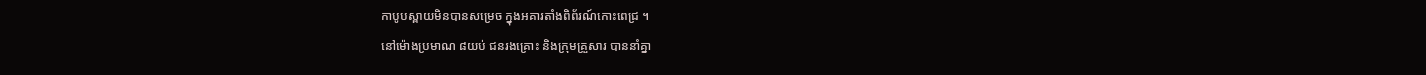កាបូបស្ពាយមិនបានសម្រេច ក្នុងអគារតាំងពិព័រណ៍កោះពេជ្រ ។
នៅម៉ោងប្រមាណ ៨យប់ ជនរងគ្រោះ និងក្រុមគ្រួសារ បាននាំគ្នា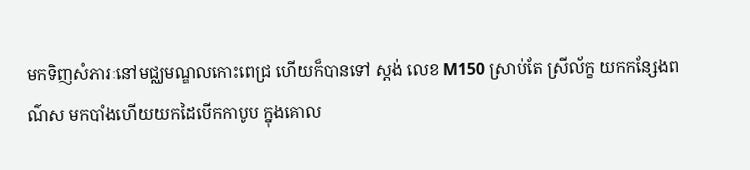មកទិញសំភារៈនៅមជ្ឈមណ្ឌលកោះពេជ្រ ហើយក៏បានទៅ ស្តង់ លេខ M150 ស្រាប់តែ ស្រីល័ក្ខ យកកន្សែងពណ៌ស មកបាំងហើយយកដៃបើកកាបូប ក្នុងគោល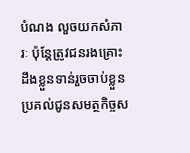បំណង លួចយកសំភារៈ ប៉ុន្តែត្រូវជនរងគ្រោះដឹងខ្លួនទាន់រួចចាប់ខ្លួន ប្រគល់ជូនសមត្ថកិច្ចស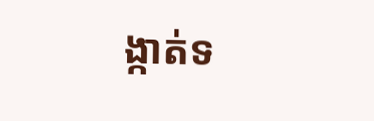ង្កាត់ទ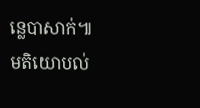ន្លេបាសាក់៕
មតិយោបល់